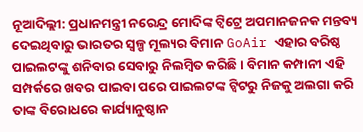ନୂଆଦିଲ୍ଲୀ: ପ୍ରଧାନମନ୍ତ୍ରୀ ନରେନ୍ଦ୍ର ମୋଦିଙ୍କ ଟ୍ବିଟ୍ରେ ଅପମାନଜନକ ମନ୍ତବ୍ୟ ଦେଇଥିବାରୁ ଭାରତର ସ୍ବଳ୍ପ ମୂଲ୍ୟର ବିମାନ GoAir ଏହାର ବରିଷ୍ଠ ପାଇଲଟଙ୍କୁ ଶନିବାର ସେବାରୁ ନିଲମ୍ବିତ କରିଛି । ବିମାନ କମ୍ପାନୀ ଏହି ସମ୍ପର୍କରେ ଖବର ପାଇବା ପରେ ପାଇଲଟଙ୍କ ଟ୍ବିଟରୁ ନିଜକୁ ଅଲଗା କରି ତାଙ୍କ ବିରୋଧରେ କାର୍ଯ୍ୟାନୁଷ୍ଠାନ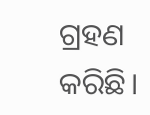ଗ୍ରହଣ କରିଛି।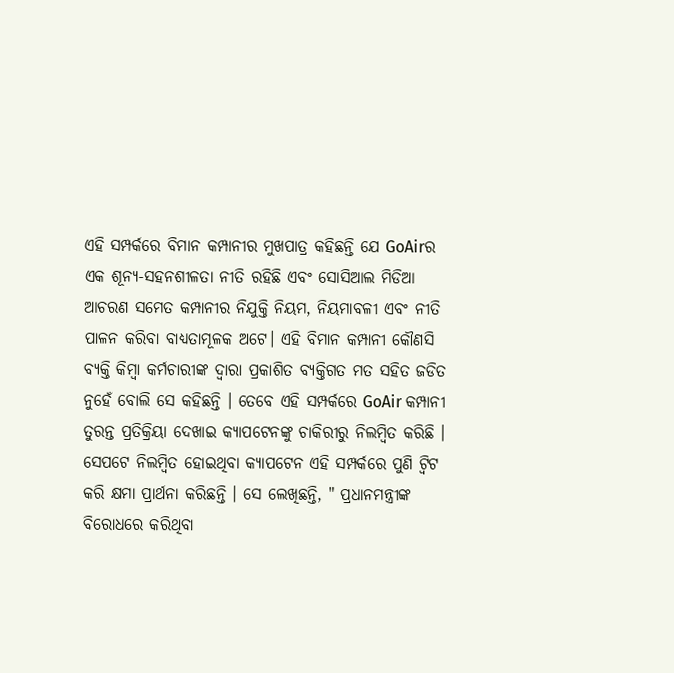ଏହି ସମ୍ପର୍କରେ ବିମାନ କମ୍ପାନୀର ମୁଖପାତ୍ର କହିଛନ୍ତି ଯେ GoAirର ଏକ ଶୂନ୍ୟ-ସହନଶୀଳତା ନୀତି ରହିଛି ଏବଂ ସୋସିଆଲ ମିଡିଆ ଆଚରଣ ସମେତ କମ୍ପାନୀର ନିଯୁକ୍ତି ନିୟମ, ନିୟମାବଳୀ ଏବଂ ନୀତି ପାଳନ କରିବା ବାଧ୍ୟତାମୂଳକ ଅଟେ। ଏହି ବିମାନ କମ୍ପାନୀ କୌଣସି ବ୍ୟକ୍ତି କିମ୍ବା କର୍ମଚାରୀଙ୍କ ଦ୍ବାରା ପ୍ରକାଶିତ ବ୍ୟକ୍ତିଗତ ମତ ସହିତ ଜଡିତ ନୁହେଁ ବୋଲି ସେ କହିଛନ୍ତି । ତେବେ ଏହି ସମ୍ପର୍କରେ GoAir କମ୍ପାନୀ ତୁରନ୍ତ ପ୍ରତିକ୍ରିୟା ଦେଖାଇ କ୍ୟାପଟେନଙ୍କୁ ଚାକିରୀରୁ ନିଲମ୍ବିତ କରିଛି ।
ସେପଟେ ନିଲମ୍ବିତ ହୋଇଥିବା କ୍ୟାପଟେନ ଏହି ସମ୍ପର୍କରେ ପୁଣି ଟ୍ବିଟ କରି କ୍ଷମା ପ୍ରାର୍ଥନା କରିଛନ୍ତି । ସେ ଲେଖିଛନ୍ତି, " ପ୍ରଧାନମନ୍ତ୍ରୀଙ୍କ ବିରୋଧରେ କରିଥିବା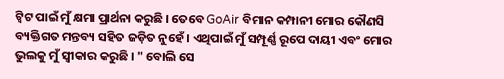ଟ୍ବିଟ ପାଇଁ ମୁଁ କ୍ଷମା ପ୍ରାର୍ଥନା କରୁଛି । ତେବେ GoAir ବିମାନ କମ୍ପାନୀ ମୋର କୌଣସି ବ୍ୟକ୍ତିଗତ ମନ୍ତବ୍ୟ ସହିତ ଜଡ଼ିତ ନୁହେଁ । ଏଥିପାଇଁ ମୁଁ ସମ୍ପୂର୍ଣ୍ଣ ରୂପେ ଦାୟୀ ଏବଂ ମୋର ଭୁଲକୁ ମୁଁ ସ୍ବୀକାର କରୁଛି । " ବୋଲି ସେ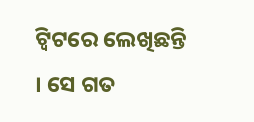ଟ୍ବିଟରେ ଲେଖିଛନ୍ତି । ସେ ଗତ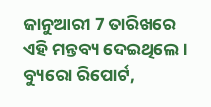ଜାନୁଆରୀ 7 ତାରିଖରେ ଏହି ମନ୍ତବ୍ୟ ଦେଇଥିଲେ ।
ବ୍ୟୁରୋ ରିପୋର୍ଟ,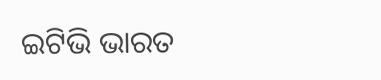ଇଟିଭି ଭାରତ